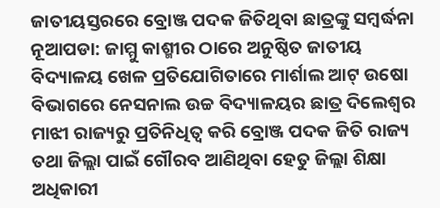ଜାତୀୟସ୍ତରରେ ବ୍ରୋଞ୍ଜ ପଦକ ଜିତିଥିବା ଛାତ୍ରଙ୍କୁ ସମ୍ବର୍ଦ୍ଧନା
ନୂଆପଡା: ଜାମ୍ମୁ କାଶ୍ମୀର ଠାରେ ଅନୁଷ୍ଠିତ ଜାତୀୟ ବିଦ୍ୟାଳୟ ଖେଳ ପ୍ରତିଯୋଗିତାରେ ମାର୍ଶାଲ ଆଟ୍ ଉଷୋ ବିଭାଗରେ ନେସନାଲ ଉଚ୍ଚ ବିଦ୍ୟାଳୟର ଛାତ୍ର ଦିଲେଶ୍ୱର ମାଝୀ ରାଜ୍ୟରୁ ପ୍ରତିନିଧିତ୍ୱ କରି ବ୍ରୋଞ୍ଜ ପଦକ ଜିତି ରାଜ୍ୟ ତଥା ଜିଲ୍ଲା ପାଇଁ ଗୌରବ ଆଣିଥିବା ହେତୁ ଜିଲ୍ଲା ଶିକ୍ଷା ଅଧିକାରୀ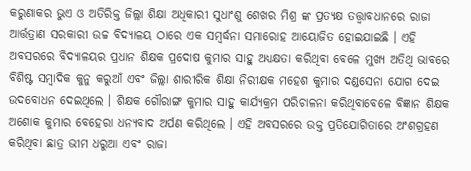କରୁଣାକର ଭୁଏ ଓ ଅତିରିକ୍ତ ଜିଲ୍ଲା ଶିକ୍ଷା ଅଧିକାରୀ ସୁଧାଂଶୁ ଶେଖର ମିଶ୍ର ଙ୍କ ପ୍ରତ୍ୟକ୍ଷ ତତ୍ତ୍ୱାବଧାନରେ ରାଜା ଆର୍ତ୍ତତ୍ରାଣ ସରକାରୀ ଉଚ୍ଚ ବିଦ୍ୟାଳୟ ଠାରେ ଏକ ସମ୍ବର୍ଦ୍ଧନା ସମାରୋହ ଆୟୋଜିତ ହୋଇଯାଇଛି । ଏହି ଅବସରରେ ବିଦ୍ୟାଳୟର ପ୍ରଧାନ ଶିକ୍ଷକ ପ୍ରଦୋଷ କୁମାର ସାହୁ ଅଧ୍ୟକ୍ଷତା କରିଥିବା ବେଳେ ମୁଖ୍ୟ ଅତିଥି ଭାବରେ ବିଶିଷ୍ଟ ସମ୍ୱାଦିକ କୁନୁ କରୁଆଁ ଏବଂ ଜିଲ୍ଲା ଶାରୀରିକ ଶିକ୍ଷା ନିରୀକ୍ଷକ ମହେଶ କୁମାର ଦଣ୍ଡସେନା ଯୋଗ ଦେଇ ଉଦବୋଧନ ଦେଇଥିଲେ । ଶିକ୍ଷକ ଗୌରାଙ୍ଗ କୁମାର ସାହୁ କାର୍ଯ୍ୟକ୍ରମ ପରିଚାଳନା କରିଥିବାବେଳେ ବିଜ୍ଞାନ ଶିକ୍ଷକ ଅଶୋକ କୁମାର ବେହେରା ଧନ୍ୟବାଦ ଅର୍ପଣ କରିଥିଲେ । ଏହି ଅବସରରେ ଉକ୍ତ ପ୍ରତିଯୋଗିତାରେ ଅଂଶଗ୍ରହଣ କରିଥିବା ଛାତ୍ର ଭୀମ ଧରୁଆ ଏବଂ ରାଜା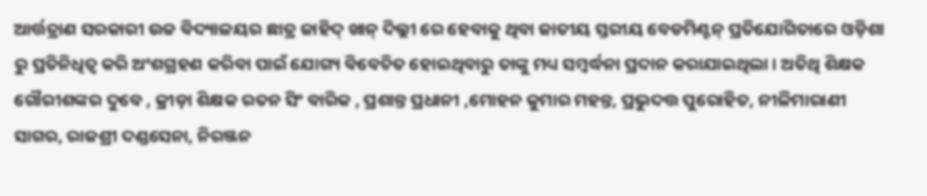ଆର୍ତ୍ତତ୍ରାଣ ସରକାରୀ ଉଚ୍ଚ ବିଦ୍ୟାଳୟର ଛାତ୍ର ଜାହିଦ୍ ଖାନ୍ ଦିଲ୍ଲୀ ରେ ହେବାକୁ ଥିବା ଜାତୀୟ ସ୍ତରୀୟ ବେଡମିଣ୍ଟନ୍ ପ୍ରତିଯୋଗିତାରେ ଓଡ଼ିଶା ରୁ ପ୍ରତିନିଧିତ୍ୱ କରି ଅଂଶଗ୍ରହଣ କରିବା ପାଇଁ ଯୋଗ୍ୟ ବିବେଚିତ ହୋଇଥିବାରୁ ତାଙ୍କୁ ମଧ୍ୟ ସମ୍ବର୍ଦ୍ଧନା ପ୍ରଦାନ କରାଯାଇଥିଲା । ଅତିଥି ଶିକ୍ଷକ ଗୌରୀଶଙ୍କର ଦୁବେ , କ୍ରୀଡ଼ା ଶିକ୍ଷକ ରତନ ସିଂ ବାରିକ , ପ୍ରଶାନ୍ତ ପ୍ରଧାନୀ ,ମୋହନ କୁମାର ମହନ୍ତ, ପ୍ରଭୁଦତ୍ତ ପୁରୋହିତ, ନୀଳିମାରାଣୀ ସାଗର, ରାଜଶ୍ରୀ ଦଣ୍ଡସେନା, ନିରଞ୍ଜନ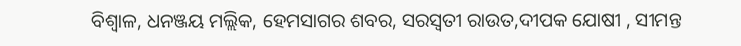ବିଶ୍ୱାଳ, ଧନଞ୍ଜୟ ମଲ୍ଲିକ, ହେମସାଗର ଶବର, ସରସ୍ୱତୀ ରାଉତ,ଦୀପକ ଯୋଷୀ , ସୀମନ୍ତ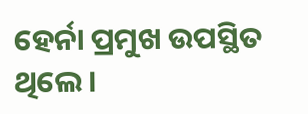ହେର୍ନା ପ୍ରମୁଖ ଉପସ୍ଥିତ ଥିଲେ ।